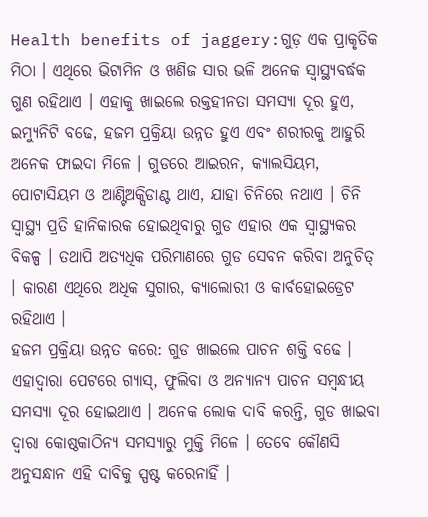Health benefits of jaggery:ଗୁଡ଼ ଏକ ପ୍ରାକୃତିକ ମିଠା । ଏଥିରେ ଭିଟାମିନ ଓ ଖଣିଜ ସାର ଭଳି ଅନେକ ସ୍ବାସ୍ଥ୍ୟବର୍ଦ୍ଧକ ଗୁଣ ରହିଥାଏ । ଏହାକୁ ଖାଇଲେ ରକ୍ତହୀନତା ସମସ୍ୟା ଦୂର ହୁଏ, ଇମ୍ୟୁନିଟି ବଢେ, ହଜମ ପ୍ରକ୍ରିୟା ଉନ୍ନତ ହୁଏ ଏବଂ ଶରୀରକୁ ଆହୁରି ଅନେକ ଫାଇଦା ମିଳେ । ଗୁଡରେ ଆଇରନ, କ୍ୟାଲସିୟମ, ପୋଟାସିୟମ ଓ ଆଣ୍ଟିଅକ୍ସିଡାଣ୍ଟ ଥାଏ, ଯାହା ଚିନିରେ ନଥାଏ । ଚିନି ସ୍ବାସ୍ଥ୍ୟ ପ୍ରତି ହାନିକାରକ ହୋଇଥିବାରୁ ଗୁଡ ଏହାର ଏକ ସ୍ବାସ୍ଥ୍ୟକର ବିକଳ୍ପ । ତଥାପି ଅତ୍ୟଧିକ ପରିମାଣରେ ଗୁଡ ସେବନ କରିବା ଅନୁଚିତ୍ । କାରଣ ଏଥିରେ ଅଧିକ ସୁଗାର, କ୍ୟାଲୋରୀ ଓ କାର୍ବହୋଇଡ୍ରେଟ ରହିଥାଏ ।
ହଜମ ପ୍ରକ୍ରିୟା ଉନ୍ନତ କରେ: ଗୁଡ ଖାଇଲେ ପାଚନ ଶକ୍ତି ବଢେ । ଏହାଦ୍ବାରା ପେଟରେ ଗ୍ୟାସ୍, ଫୁଲିବା ଓ ଅନ୍ୟାନ୍ୟ ପାଚନ ସମ୍ବନ୍ଧୀୟ ସମସ୍ୟା ଦୂର ହୋଇଥାଏ । ଅନେକ ଲୋକ ଦାବି କରନ୍ତି, ଗୁଡ ଖାଇବା ଦ୍ବାରା କୋଷ୍ଠକାଠିନ୍ୟ ସମସ୍ୟାରୁ ମୁକ୍ତି ମିଳେ । ତେବେ କୌଣସି ଅନୁସନ୍ଧାନ ଏହି ଦାବିକୁ ସ୍ପଷ୍ଟ କରେନାହିଁ ।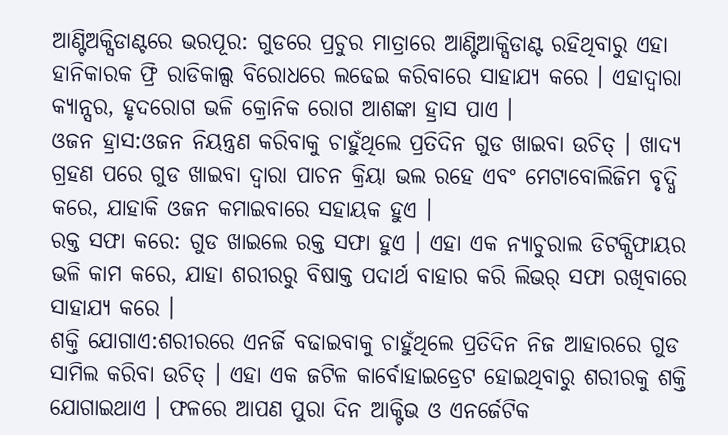ଆଣ୍ଟିଅକ୍ସିଡାଣ୍ଟରେ ଭରପୂର: ଗୁଡରେ ପ୍ରଚୁର ମାତ୍ରାରେ ଆଣ୍ଟିଆକ୍ସିଡାଣ୍ଟ ରହିଥିବାରୁ ଏହା ହାନିକାରକ ଫ୍ରି ରାଡିକାଲ୍ସ ବିରୋଧରେ ଲଢେଇ କରିବାରେ ସାହାଯ୍ୟ କରେ । ଏହାଦ୍ବାରା କ୍ୟାନ୍ସର, ହୃଦରୋଗ ଭଳି କ୍ରୋନିକ ରୋଗ ଆଶଙ୍କା ହ୍ରାସ ପାଏ ।
ଓଜନ ହ୍ରାସ:ଓଜନ ନିୟନ୍ତ୍ରଣ କରିବାକୁ ଚାହୁଁଥିଲେ ପ୍ରତିଦିନ ଗୁଡ ଖାଇବା ଉଚିତ୍ । ଖାଦ୍ୟ ଗ୍ରହଣ ପରେ ଗୁଡ ଖାଇବା ଦ୍ବାରା ପାଚନ କ୍ରିୟା ଭଲ ରହେ ଏବଂ ମେଟାବୋଲିଜିମ ବୃଦ୍ଧି କରେ, ଯାହାକି ଓଜନ କମାଇବାରେ ସହାୟକ ହୁଏ ।
ରକ୍ତ ସଫା କରେ: ଗୁଡ ଖାଇଲେ ରକ୍ତ ସଫା ହୁଏ । ଏହା ଏକ ନ୍ୟାଚୁରାଲ ଡିଟକ୍ସିଫାୟର ଭଳି କାମ କରେ, ଯାହା ଶରୀରରୁ ବିଷାକ୍ତ ପଦାର୍ଥ ବାହାର କରି ଲିଭର୍ ସଫା ରଖିବାରେ ସାହାଯ୍ୟ କରେ ।
ଶକ୍ତି ଯୋଗାଏ:ଶରୀରରେ ଏନର୍ଜି ବଢାଇବାକୁ ଚାହୁଁଥିଲେ ପ୍ରତିଦିନ ନିଜ ଆହାରରେ ଗୁଡ ସାମିଲ କରିବା ଉଚିତ୍ । ଏହା ଏକ ଜଟିଳ କାର୍ବୋହାଇଡ୍ରେଟ ହୋଇଥିବାରୁ ଶରୀରକୁ ଶକ୍ତି ଯୋଗାଇଥାଏ । ଫଳରେ ଆପଣ ପୁରା ଦିନ ଆକ୍ଟିଭ ଓ ଏନର୍ଜେଟିକ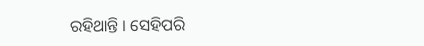ରହିଥାନ୍ତି । ସେହିପରି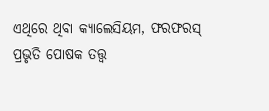ଏଥିରେ ଥିବା କ୍ୟାଲେସିୟମ, ଫରଫରସ୍ ପ୍ରଭୃତି ପୋଷକ ତତ୍ତ୍ବ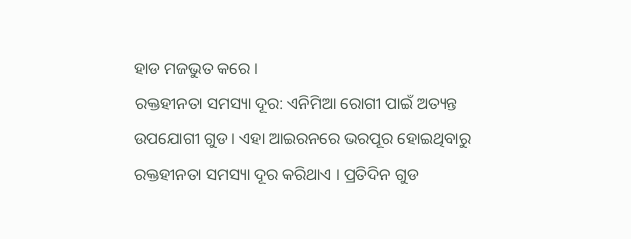ହାଡ ମଜଭୁତ କରେ ।
ରକ୍ତହୀନତା ସମସ୍ୟା ଦୂର: ଏନିମିଆ ରୋଗୀ ପାଇଁ ଅତ୍ୟନ୍ତ ଉପଯୋଗୀ ଗୁଡ । ଏହା ଆଇରନରେ ଭରପୂର ହୋଇଥିବାରୁ ରକ୍ତହୀନତା ସମସ୍ୟା ଦୂର କରିଥାଏ । ପ୍ରତିଦିନ ଗୁଡ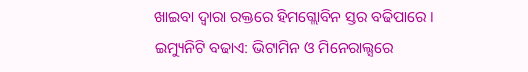ଖାଇବା ଦ୍ବାରା ରକ୍ତରେ ହିମଗ୍ଲୋବିନ ସ୍ତର ବଢିପାରେ ।
ଇମ୍ୟୁନିଟି ବଢାଏ: ଭିଟାମିନ ଓ ମିନେରାଲ୍ସରେ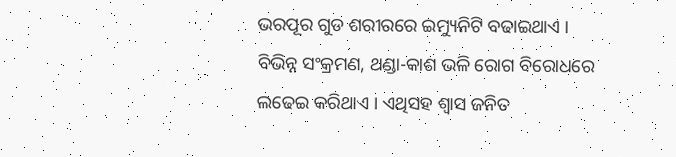ଭରପୂର ଗୁଡ ଶରୀରରେ ଇମ୍ୟୁନିଟି ବଢାଇଥାଏ । ବିଭିନ୍ନ ସଂକ୍ରମଣ, ଥଣ୍ଡା-କାଶ ଭଳି ରୋଗ ବିରୋଧରେ ଲଢେଇ କରିଥାଏ । ଏଥିସହ ଶ୍ବାସ ଜନିତ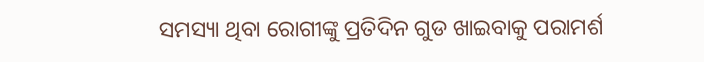ସମସ୍ୟା ଥିବା ରୋଗୀଙ୍କୁ ପ୍ରତିଦିନ ଗୁଡ ଖାଇବାକୁ ପରାମର୍ଶ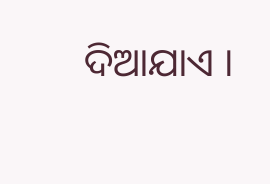ଦିଆଯାଏ ।